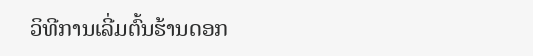ວິທີການເລີ່ມຕົ້ນຮ້ານດອກ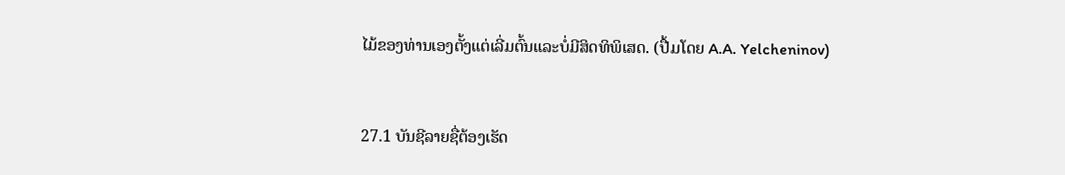ໄມ້ຂອງທ່ານເອງຕັ້ງແຕ່ເລີ່ມຕົ້ນແລະບໍ່ມີສິດທິພິເສດ. (ປື້ມໂດຍ A.A. Yelcheninov)


27.1 ບັນຊີລາຍຊື່ຕ້ອງເຮັດ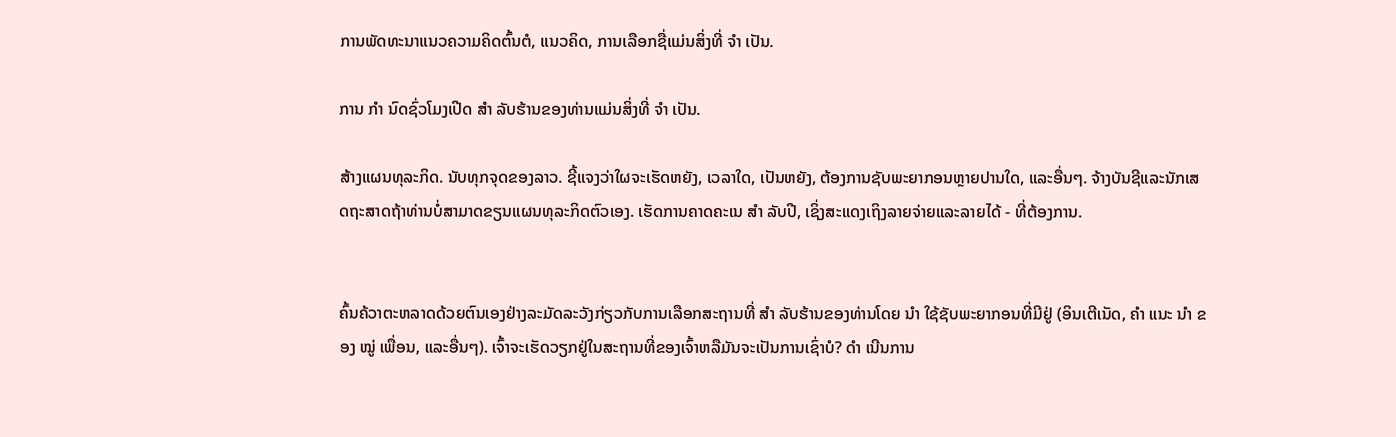ການພັດທະນາແນວຄວາມຄິດຕົ້ນຕໍ, ແນວຄິດ, ການເລືອກຊື່ແມ່ນສິ່ງທີ່ ຈຳ ເປັນ.

ການ ກຳ ນົດຊົ່ວໂມງເປີດ ສຳ ລັບຮ້ານຂອງທ່ານແມ່ນສິ່ງທີ່ ຈຳ ເປັນ.

ສ້າງແຜນທຸລະກິດ. ນັບທຸກຈຸດຂອງລາວ. ຊີ້ແຈງວ່າໃຜຈະເຮັດຫຍັງ, ເວລາໃດ, ເປັນຫຍັງ, ຕ້ອງການຊັບພະຍາກອນຫຼາຍປານໃດ, ແລະອື່ນໆ. ຈ້າງບັນຊີແລະນັກເສດຖະສາດຖ້າທ່ານບໍ່ສາມາດຂຽນແຜນທຸລະກິດຕົວເອງ. ເຮັດການຄາດຄະເນ ສຳ ລັບປີ, ເຊິ່ງສະແດງເຖິງລາຍຈ່າຍແລະລາຍໄດ້ - ທີ່ຕ້ອງການ.


ຄົ້ນຄ້ວາຕະຫລາດດ້ວຍຕົນເອງຢ່າງລະມັດລະວັງກ່ຽວກັບການເລືອກສະຖານທີ່ ສຳ ລັບຮ້ານຂອງທ່ານໂດຍ ນຳ ໃຊ້ຊັບພະຍາກອນທີ່ມີຢູ່ (ອິນເຕີເນັດ, ຄຳ ແນະ ນຳ ຂອງ ໝູ່ ເພື່ອນ, ແລະອື່ນໆ). ເຈົ້າຈະເຮັດວຽກຢູ່ໃນສະຖານທີ່ຂອງເຈົ້າຫລືມັນຈະເປັນການເຊົ່າບໍ? ດຳ ເນີນການ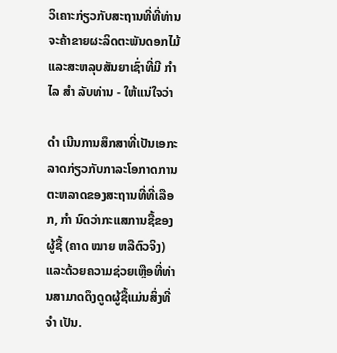ວິເຄາະກ່ຽວກັບສະຖານທີ່ທີ່ທ່ານຈະຄ້າຂາຍຜະລິດຕະພັນດອກໄມ້ແລະສະຫລຸບສັນຍາເຊົ່າທີ່ມີ ກຳ ໄລ ສຳ ລັບທ່ານ - ໃຫ້ແນ່ໃຈວ່າ

ດຳ ເນີນການສຶກສາທີ່ເປັນເອກະລາດກ່ຽວກັບກາລະໂອກາດການຕະຫລາດຂອງສະຖານທີ່ທີ່ເລືອກ, ກຳ ນົດວ່າກະແສການຊື້ຂອງຜູ້ຊື້ (ຄາດ ໝາຍ ຫລືຕົວຈິງ) ແລະດ້ວຍຄວາມຊ່ວຍເຫຼືອທີ່ທ່ານສາມາດດຶງດູດຜູ້ຊື້ແມ່ນສິ່ງທີ່ ຈຳ ເປັນ.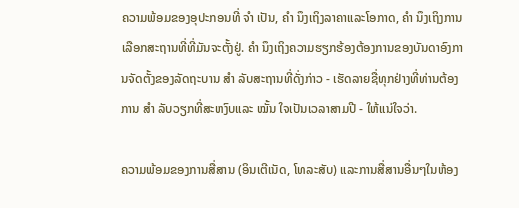ຄວາມພ້ອມຂອງອຸປະກອນທີ່ ຈຳ ເປັນ, ຄຳ ນຶງເຖິງລາຄາແລະໂອກາດ, ຄຳ ນຶງເຖິງການເລືອກສະຖານທີ່ທີ່ມັນຈະຕັ້ງຢູ່. ຄຳ ນຶງເຖິງຄວາມຮຽກຮ້ອງຕ້ອງການຂອງບັນດາອົງການຈັດຕັ້ງຂອງລັດຖະບານ ສຳ ລັບສະຖານທີ່ດັ່ງກ່າວ - ເຮັດລາຍຊື່ທຸກຢ່າງທີ່ທ່ານຕ້ອງການ ສຳ ລັບວຽກທີ່ສະຫງົບແລະ ໝັ້ນ ໃຈເປັນເວລາສາມປີ - ໃຫ້ແນ່ໃຈວ່າ.

ຄວາມພ້ອມຂອງການສື່ສານ (ອິນເຕີເນັດ, ໂທລະສັບ) ແລະການສື່ສານອື່ນໆໃນຫ້ອງ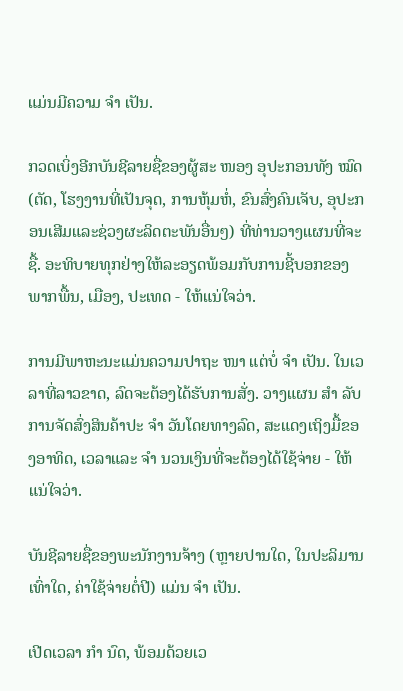ແມ່ນມີຄວາມ ຈຳ ເປັນ.

ກວດເບິ່ງອີກບັນຊີລາຍຊື່ຂອງຜູ້ສະ ໜອງ ອຸປະກອນທັງ ໝົດ (ຕັດ, ໂຮງງານທີ່ເປັນຈຸດ, ການຫຸ້ມຫໍ່, ຂົນສົ່ງຄົນເຈັບ, ອຸປະກອນເສີມແລະຊ່ວງຜະລິດຕະພັນອື່ນໆ) ທີ່ທ່ານວາງແຜນທີ່ຈະຊື້. ອະທິບາຍທຸກຢ່າງໃຫ້ລະອຽດພ້ອມກັບການຊີ້ບອກຂອງພາກພື້ນ, ເມືອງ, ປະເທດ - ໃຫ້ແນ່ໃຈວ່າ.

ການມີພາຫະນະແມ່ນຄວາມປາຖະ ໜາ ແຕ່ບໍ່ ຈຳ ເປັນ. ໃນເວລາທີ່ລາວຂາດ, ລົດຈະຕ້ອງໄດ້ຮັບການສັ່ງ. ວາງແຜນ ສຳ ລັບການຈັດສົ່ງສິນຄ້າປະ ຈຳ ວັນໂດຍທາງລົດ, ສະແດງເຖິງມື້ຂອງອາທິດ, ເວລາແລະ ຈຳ ນວນເງິນທີ່ຈະຕ້ອງໄດ້ໃຊ້ຈ່າຍ - ໃຫ້ແນ່ໃຈວ່າ.

ບັນຊີລາຍຊື່ຂອງພະນັກງານຈ້າງ (ຫຼາຍປານໃດ, ໃນປະລິມານເທົ່າໃດ, ຄ່າໃຊ້ຈ່າຍຕໍ່ປີ) ແມ່ນ ຈຳ ເປັນ.

ເປີດເວລາ ກຳ ນົດ, ພ້ອມດ້ວຍເວ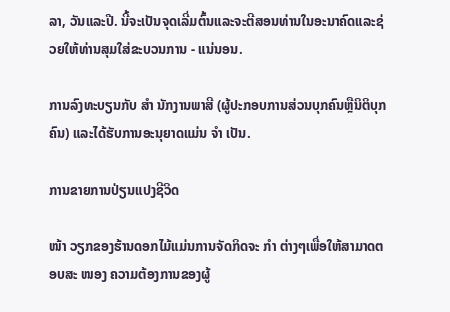ລາ, ວັນແລະປີ. ນີ້ຈະເປັນຈຸດເລີ່ມຕົ້ນແລະຈະຕີສອນທ່ານໃນອະນາຄົດແລະຊ່ວຍໃຫ້ທ່ານສຸມໃສ່ຂະບວນການ - ແນ່ນອນ.

ການລົງທະບຽນກັບ ສຳ ນັກງານພາສີ (ຜູ້ປະກອບການສ່ວນບຸກຄົນຫຼືນິຕິບຸກຄົນ) ແລະໄດ້ຮັບການອະນຸຍາດແມ່ນ ຈຳ ເປັນ.

ການຂາຍການປ່ຽນແປງຊີວິດ

ໜ້າ ວຽກຂອງຮ້ານດອກໄມ້ແມ່ນການຈັດກິດຈະ ກຳ ຕ່າງໆເພື່ອໃຫ້ສາມາດຕອບສະ ໜອງ ຄວາມຕ້ອງການຂອງຜູ້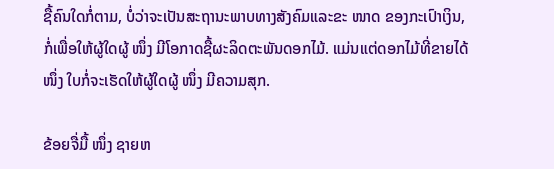ຊື້ຄົນໃດກໍ່ຕາມ, ບໍ່ວ່າຈະເປັນສະຖານະພາບທາງສັງຄົມແລະຂະ ໜາດ ຂອງກະເປົາເງິນ, ກໍ່ເພື່ອໃຫ້ຜູ້ໃດຜູ້ ໜຶ່ງ ມີໂອກາດຊື້ຜະລິດຕະພັນດອກໄມ້. ແມ່ນແຕ່ດອກໄມ້ທີ່ຂາຍໄດ້ ໜຶ່ງ ໃບກໍ່ຈະເຮັດໃຫ້ຜູ້ໃດຜູ້ ໜຶ່ງ ມີຄວາມສຸກ.

ຂ້ອຍຈື່ມື້ ໜຶ່ງ ຊາຍຫ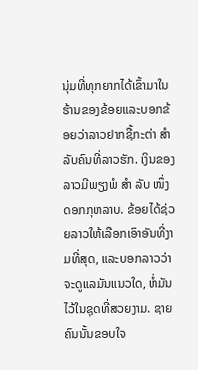ນຸ່ມທີ່ທຸກຍາກໄດ້ເຂົ້າມາໃນຮ້ານຂອງຂ້ອຍແລະບອກຂ້ອຍວ່າລາວຢາກຊື້ກະຕ່າ ສຳ ລັບຄົນທີ່ລາວຮັກ. ເງິນຂອງລາວມີພຽງພໍ ສຳ ລັບ ໜຶ່ງ ດອກກຸຫລາບ. ຂ້ອຍໄດ້ຊ່ວຍລາວໃຫ້ເລືອກເອົາອັນທີ່ງາມທີ່ສຸດ, ແລະບອກລາວວ່າຈະດູແລມັນແນວໃດ, ຫໍ່ມັນໄວ້ໃນຊຸດທີ່ສວຍງາມ. ຊາຍຄົນນັ້ນຂອບໃຈ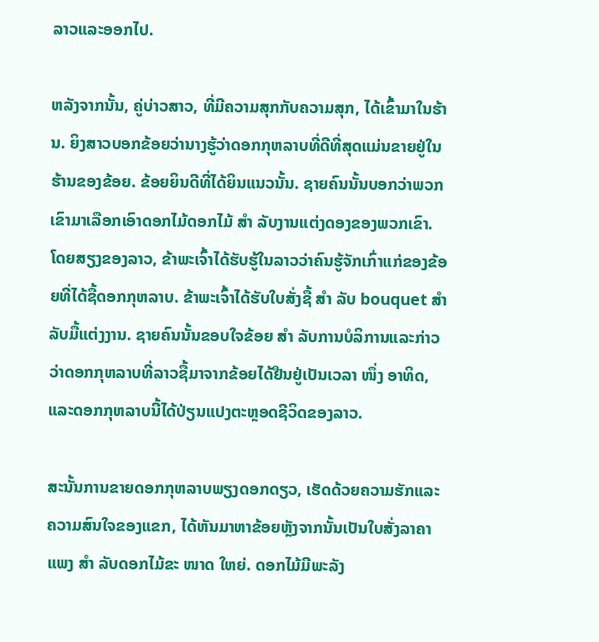ລາວແລະອອກໄປ.

ຫລັງຈາກນັ້ນ, ຄູ່ບ່າວສາວ, ທີ່ມີຄວາມສຸກກັບຄວາມສຸກ, ໄດ້ເຂົ້າມາໃນຮ້ານ. ຍິງສາວບອກຂ້ອຍວ່ານາງຮູ້ວ່າດອກກຸຫລາບທີ່ດີທີ່ສຸດແມ່ນຂາຍຢູ່ໃນຮ້ານຂອງຂ້ອຍ. ຂ້ອຍຍິນດີທີ່ໄດ້ຍິນແນວນັ້ນ. ຊາຍຄົນນັ້ນບອກວ່າພວກເຂົາມາເລືອກເອົາດອກໄມ້ດອກໄມ້ ສຳ ລັບງານແຕ່ງດອງຂອງພວກເຂົາ. ໂດຍສຽງຂອງລາວ, ຂ້າພະເຈົ້າໄດ້ຮັບຮູ້ໃນລາວວ່າຄົນຮູ້ຈັກເກົ່າແກ່ຂອງຂ້ອຍທີ່ໄດ້ຊື້ດອກກຸຫລາບ. ຂ້າພະເຈົ້າໄດ້ຮັບໃບສັ່ງຊື້ ສຳ ລັບ bouquet ສຳ ລັບມື້ແຕ່ງງານ. ຊາຍຄົນນັ້ນຂອບໃຈຂ້ອຍ ສຳ ລັບການບໍລິການແລະກ່າວວ່າດອກກຸຫລາບທີ່ລາວຊື້ມາຈາກຂ້ອຍໄດ້ຢືນຢູ່ເປັນເວລາ ໜຶ່ງ ອາທິດ, ແລະດອກກຸຫລາບນີ້ໄດ້ປ່ຽນແປງຕະຫຼອດຊີວິດຂອງລາວ.

ສະນັ້ນການຂາຍດອກກຸຫລາບພຽງດອກດຽວ, ເຮັດດ້ວຍຄວາມຮັກແລະຄວາມສົນໃຈຂອງແຂກ, ໄດ້ຫັນມາຫາຂ້ອຍຫຼັງຈາກນັ້ນເປັນໃບສັ່ງລາຄາແພງ ສຳ ລັບດອກໄມ້ຂະ ໜາດ ໃຫຍ່. ດອກໄມ້ມີພະລັງ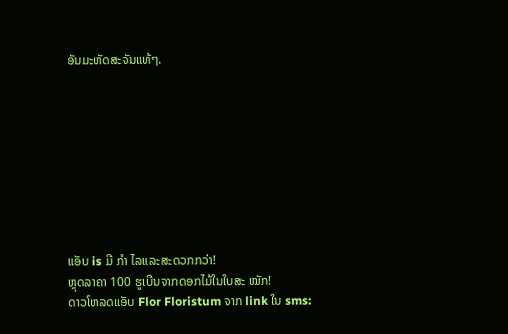ອັນມະຫັດສະຈັນແທ້ໆ.









ແອັບ is ມີ ກຳ ໄລແລະສະດວກກວ່າ!
ຫຼຸດລາຄາ 100 ຮູເບີນຈາກດອກໄມ້ໃນໃບສະ ໝັກ!
ດາວໂຫລດແອັບ Flor Floristum ຈາກ link ໃນ sms: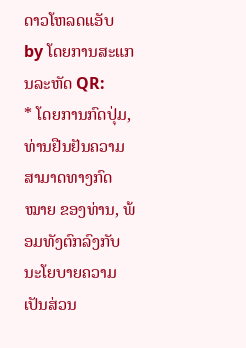ດາວໂຫລດແອັບ by ໂດຍການສະແກນລະຫັດ QR:
* ໂດຍການກົດປຸ່ມ, ທ່ານຢືນຢັນຄວາມສາມາດທາງກົດ ໝາຍ ຂອງທ່ານ, ພ້ອມທັງຕົກລົງກັບ ນະໂຍບາຍຄວາມເປັນສ່ວນ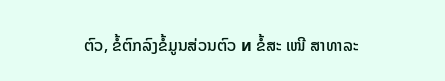ຕົວ, ຂໍ້ຕົກລົງຂໍ້ມູນສ່ວນຕົວ и ຂໍ້ສະ ເໜີ ສາທາລະ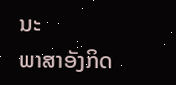ນະ
ພາສາອັງກິດ